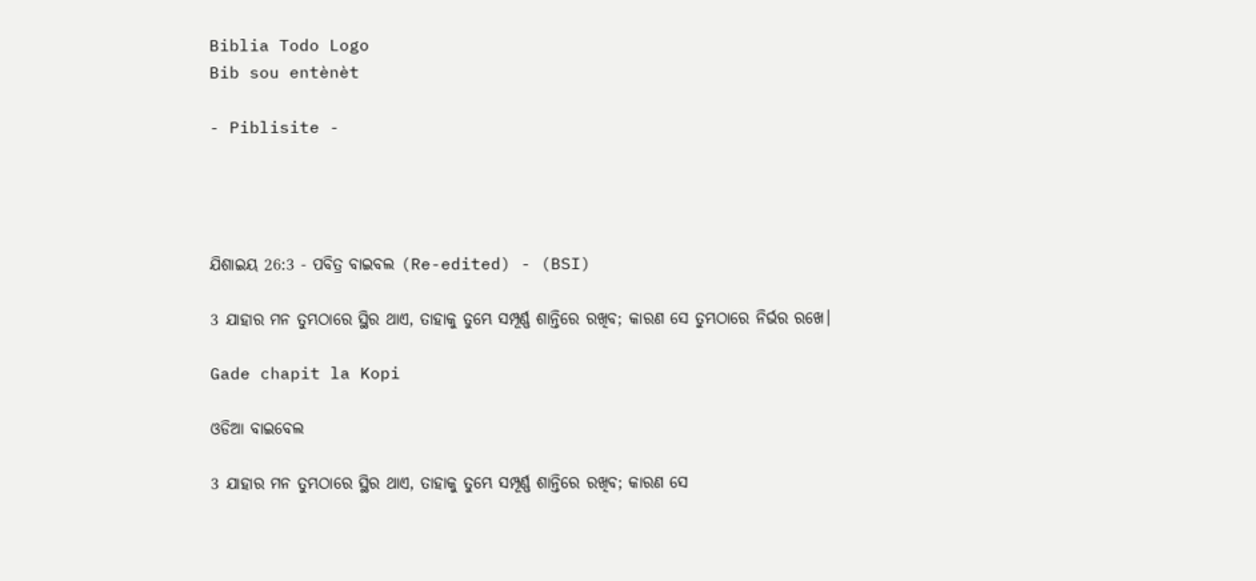Biblia Todo Logo
Bib sou entènèt

- Piblisite -




ଯିଶାଇୟ 26:3 - ପବିତ୍ର ବାଇବଲ (Re-edited) - (BSI)

3 ଯାହାର ମନ ତୁମ୍ଭଠାରେ ସ୍ଥିର ଥାଏ, ତାହାକୁ ତୁମ୍ଭେ ସମ୍ପୂର୍ଣ୍ଣ ଶାନ୍ତିରେ ରଖିବ; କାରଣ ସେ ତୁମ୍ଭଠାରେ ନିର୍ଭର ରଖେ।

Gade chapit la Kopi

ଓଡିଆ ବାଇବେଲ

3 ଯାହାର ମନ ତୁମ୍ଭଠାରେ ସ୍ଥିର ଥାଏ, ତାହାକୁ ତୁମ୍ଭେ ସମ୍ପୂର୍ଣ୍ଣ ଶାନ୍ତିରେ ରଖିବ; କାରଣ ସେ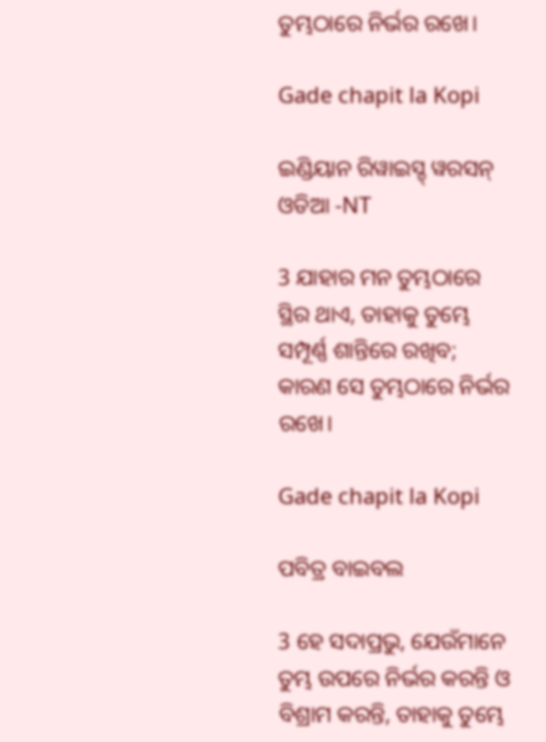ତୁମ୍ଭଠାରେ ନିର୍ଭର ରଖେ।

Gade chapit la Kopi

ଇଣ୍ଡିୟାନ ରିୱାଇସ୍ଡ୍ ୱରସନ୍ ଓଡିଆ -NT

3 ଯାହାର ମନ ତୁମ୍ଭଠାରେ ସ୍ଥିର ଥାଏ, ତାହାକୁ ତୁମ୍ଭେ ସମ୍ପୂର୍ଣ୍ଣ ଶାନ୍ତିରେ ରଖିବ; କାରଣ ସେ ତୁମ୍ଭଠାରେ ନିର୍ଭର ରଖେ।

Gade chapit la Kopi

ପବିତ୍ର ବାଇବଲ

3 ହେ ସଦାପ୍ରଭୁ, ଯେଉଁମାନେ ତୁମ୍ଭ ଉପରେ ନିର୍ଭର କରନ୍ତି ଓ ବିଶ୍ରାମ କରନ୍ତି, ତାହାକୁ ତୁମ୍ଭେ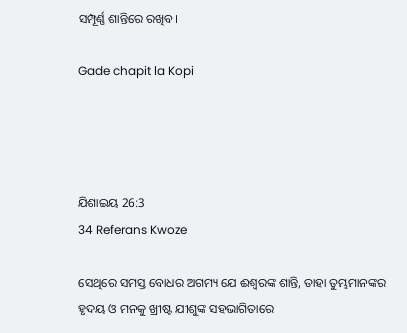ସମ୍ପୂର୍ଣ୍ଣ ଶାନ୍ତିରେ ରଖିବ।

Gade chapit la Kopi




ଯିଶାଇୟ 26:3
34 Referans Kwoze

ସେଥିରେ ସମସ୍ତ ବୋଧର ଅଗମ୍ୟ ଯେ ଈଶ୍ଵରଙ୍କ ଶାନ୍ତି, ତାହା ତୁମ୍ଭମାନଙ୍କର ହୃଦୟ ଓ ମନକୁ ଖ୍ରୀଷ୍ଟ ଯୀଶୁଙ୍କ ସହଭାଗିତାରେ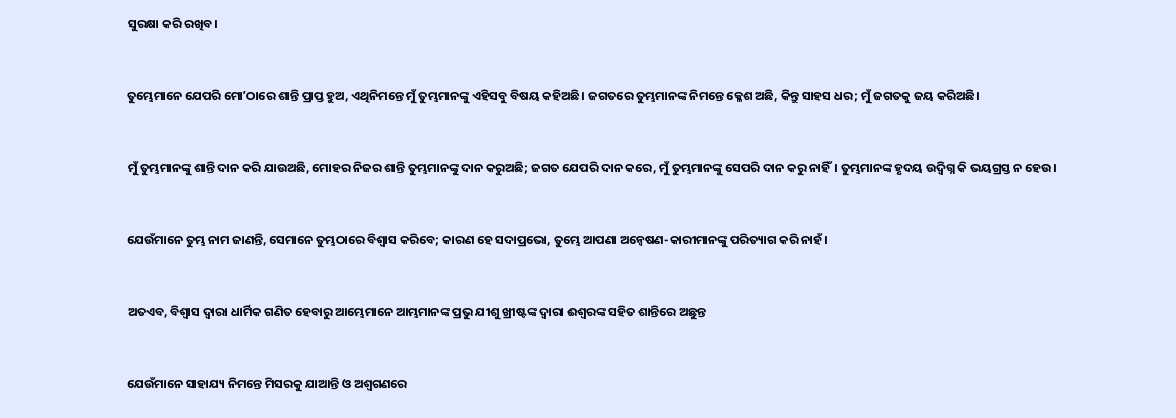ସୁରକ୍ଷା କରି ରଖିବ।


ତୁମ୍ଭେମାନେ ଯେପରି ମୋʼଠାରେ ଶାନ୍ତି ପ୍ରାପ୍ତ ହୁଅ, ଏଥିନିମନ୍ତେ ମୁଁ ତୁମ୍ଭମାନଙ୍କୁ ଏହିସବୁ ବିଷୟ କହିଅଛି। ଜଗତରେ ତୁମ୍ଭମାନଙ୍କ ନିମନ୍ତେ କ୍ଳେଶ ଅଛି, କିନ୍ତୁ ସାହସ ଧର; ମୁଁ ଜଗତକୁ ଜୟ କରିଅଛି।


ମୁଁ ତୁମ୍ଭମାନଙ୍କୁ ଶାନ୍ତି ଦାନ କରି ଯାଉଅଛି, ମୋହର ନିଜର ଶାନ୍ତି ତୁମ୍ଭମାନଙ୍କୁ ଦାନ କରୁଅଛି; ଜଗତ ଯେପରି ଦାନ କରେ, ମୁଁ ତୁମ୍ଭମାନଙ୍କୁ ସେପରି ଦାନ କରୁ ନାହିଁ। ତୁମ୍ଭମାନଙ୍କ ହୃଦୟ ଉଦ୍ବିଗ୍ନ କି ଭୟଗ୍ରସ୍ତ ନ ହେଉ।


ଯେଉଁମାନେ ତୁମ୍ଭ ନାମ ଜାଣନ୍ତି, ସେମାନେ ତୁମ୍ଭଠାରେ ବିଶ୍ଵାସ କରିବେ; କାରଣ ହେ ସଦାପ୍ରଭୋ, ତୁମ୍ଭେ ଆପଣା ଅନ୍ଵେଷଣ-କାରୀମାନଙ୍କୁ ପରିତ୍ୟାଗ କରି ନାହଁ।


ଅତଏବ, ବିଶ୍ଵାସ ଦ୍ଵାରା ଧାର୍ମିକ ଗଣିତ ହେବାରୁ ଆମ୍ଭେମାନେ ଆମ୍ଭମାନଙ୍କ ପ୍ରଭୁ ଯୀଶୁ ଖ୍ରୀଷ୍ଟଙ୍କ ଦ୍ଵାରା ଈଶ୍ଵରଙ୍କ ସହିତ ଶାନ୍ତିରେ ଅଛୁନ୍ତ


ଯେଉଁମାନେ ସାହାଯ୍ୟ ନିମନ୍ତେ ମିସରକୁ ଯାଆନ୍ତି ଓ ଅଶ୍ଵଗଣରେ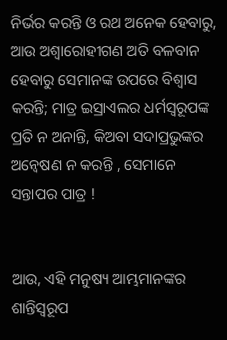ନିର୍ଭର କରନ୍ତି ଓ ରଥ ଅନେକ ହେବାରୁ, ଆଉ ଅଶ୍ଵାରୋହୀଗଣ ଅତି ବଳବାନ ହେବାରୁ ସେମାନଙ୍କ ଉପରେ ବିଶ୍ଵାସ କରନ୍ତି; ମାତ୍ର ଇସ୍ରାଏଲର ଧର୍ମସ୍ଵରୂପଙ୍କ ପ୍ରତି ନ ଅନାନ୍ତି, କିଅବା ସଦାପ୍ରଭୁଙ୍କର ଅନ୍ଵେଷଣ ନ କରନ୍ତି , ସେମାନେ ସନ୍ତାପର ପାତ୍ର !


ଆଉ, ଏହି ମନୁଷ୍ୟ ଆମ୍ଭମାନଙ୍କର ଶାନ୍ତିସ୍ଵରୂପ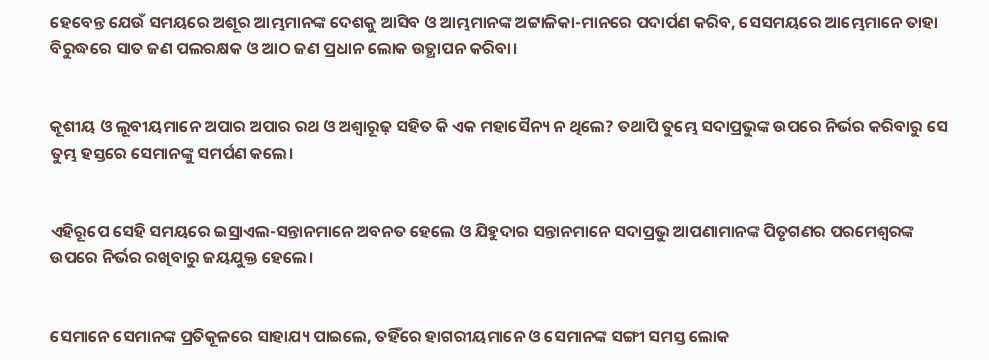ହେବେନ୍ତ ଯେଉଁ ସମୟରେ ଅଶୂର ଆମ୍ଭମାନଙ୍କ ଦେଶକୁ ଆସିବ ଓ ଆମ୍ଭମାନଙ୍କ ଅଟ୍ଟାଳିକା-ମାନରେ ପଦାର୍ପଣ କରିବ, ସେସମୟରେ ଆମ୍ଭେମାନେ ତାହା ବିରୁଦ୍ଧରେ ସାତ ଜଣ ପଲରକ୍ଷକ ଓ ଆଠ ଜଣ ପ୍ରଧାନ ଲୋକ ଉତ୍ଥାପନ କରିବା।


କୂଶୀୟ ଓ ଲୂବୀୟମାନେ ଅପାର ଅପାର ରଥ ଓ ଅଶ୍ଵାରୂଢ଼ ସହିତ କି ଏକ ମହାସୈନ୍ୟ ନ ଥିଲେ? ତଥାପି ତୁମ୍ଭେ ସଦାପ୍ରଭୁଙ୍କ ଉପରେ ନିର୍ଭର କରିବାରୁ ସେ ତୁମ୍ଭ ହସ୍ତରେ ସେମାନଙ୍କୁ ସମର୍ପଣ କଲେ।


ଏହିରୂପେ ସେହି ସମୟରେ ଇସ୍ରାଏଲ-ସନ୍ତାନମାନେ ଅବନତ ହେଲେ ଓ ଯିହୁଦାର ସନ୍ତାନମାନେ ସଦାପ୍ରଭୁ ଆପଣାମାନଙ୍କ ପିତୃଗଣର ପରମେଶ୍ଵରଙ୍କ ଉପରେ ନିର୍ଭର ରଖିବାରୁ ଜୟଯୁକ୍ତ ହେଲେ।


ସେମାନେ ସେମାନଙ୍କ ପ୍ରତିକୂଳରେ ସାହାଯ୍ୟ ପାଇଲେ, ତହିଁରେ ହାଗରୀୟମାନେ ଓ ସେମାନଙ୍କ ସଙ୍ଗୀ ସମସ୍ତ ଲୋକ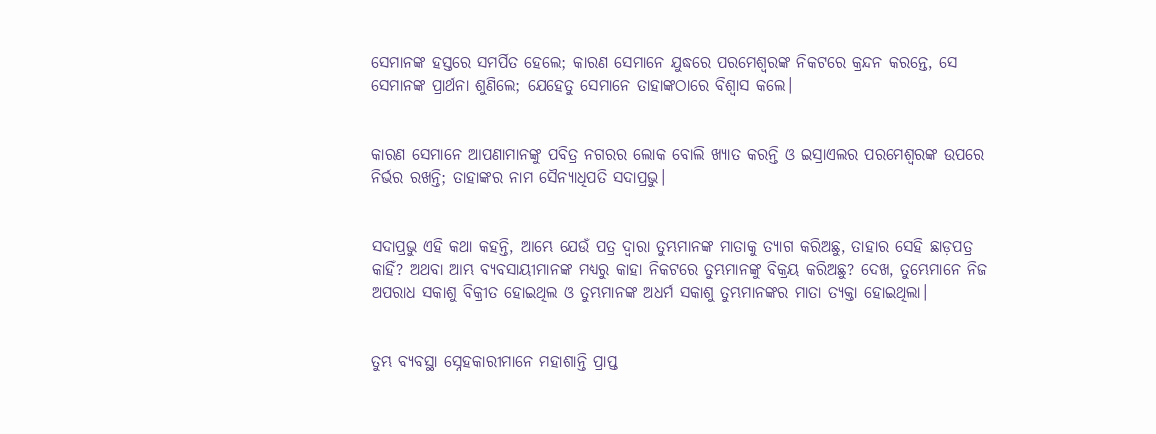ସେମାନଙ୍କ ହସ୍ତରେ ସମର୍ପିତ ହେଲେ; କାରଣ ସେମାନେ ଯୁଦ୍ଧରେ ପରମେଶ୍ଵରଙ୍କ ନିକଟରେ କ୍ରନ୍ଦନ କରନ୍ତେ, ସେ ସେମାନଙ୍କ ପ୍ରାର୍ଥନା ଶୁଣିଲେ; ଯେହେତୁ ସେମାନେ ତାହାଙ୍କଠାରେ ବିଶ୍ଵାସ କଲେ।


କାରଣ ସେମାନେ ଆପଣାମାନଙ୍କୁ ପବିତ୍ର ନଗରର ଲୋକ ବୋଲି ଖ୍ୟାତ କରନ୍ତି ଓ ଇସ୍ରାଏଲର ପରମେଶ୍ଵରଙ୍କ ଉପରେ ନିର୍ଭର ରଖନ୍ତି; ତାହାଙ୍କର ନାମ ସୈନ୍ୟାଧିପତି ସଦାପ୍ରଭୁ।


ସଦାପ୍ରଭୁ ଏହି କଥା କହନ୍ତି, ଆମ୍ଭେ ଯେଉଁ ପତ୍ର ଦ୍ଵାରା ତୁମ୍ଭମାନଙ୍କ ମାତାକୁ ତ୍ୟାଗ କରିଅଛୁ, ତାହାର ସେହି ଛାଡ଼ପତ୍ର କାହିଁ? ଅଥବା ଆମ୍ଭ ବ୍ୟବସାୟୀମାନଙ୍କ ମଧ୍ୟରୁ କାହା ନିକଟରେ ତୁମ୍ଭମାନଙ୍କୁ ବିକ୍ରୟ କରିଅଛୁ? ଦେଖ, ତୁମ୍ଭେମାନେ ନିଜ ଅପରାଧ ସକାଶୁ ବିକ୍ରୀତ ହୋଇଥିଲ ଓ ତୁମ୍ଭମାନଙ୍କ ଅଧର୍ମ ସକାଶୁ ତୁମ୍ଭମାନଙ୍କର ମାତା ତ୍ୟକ୍ତା ହୋଇଥିଲା।


ତୁମ୍ଭ ବ୍ୟବସ୍ଥା ସ୍ନେହକାରୀମାନେ ମହାଶାନ୍ତି ପ୍ରାପ୍ତ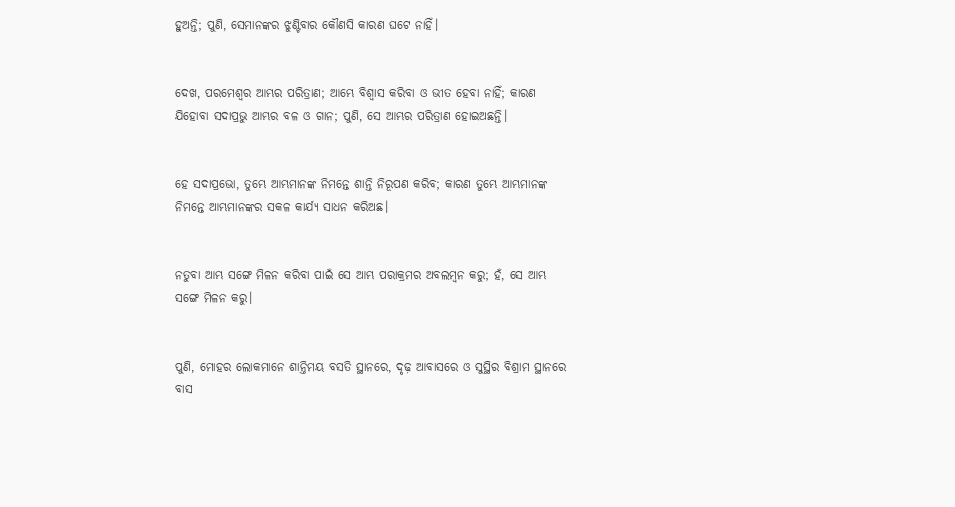ହୁଅନ୍ତି; ପୁଣି, ସେମାନଙ୍କର ଝୁଣ୍ଟିବାର କୌଣସି କାରଣ ଘଟେ ନାହିଁ।


ଦେଖ, ପରମେଶ୍ଵର ଆମ୍ଭର ପରିତ୍ରାଣ; ଆମ୍ଭେ ବିଶ୍ଵାସ କରିବା ଓ ଭୀତ ହେବା ନାହିଁ; କାରଣ ଯିହୋବା ସଦାପ୍ରଭୁ ଆମ୍ଭର ବଳ ଓ ଗାନ; ପୁଣି, ସେ ଆମ୍ଭର ପରିତ୍ରାଣ ହୋଇଅଛନ୍ତି।


ହେ ସଦାପ୍ରଭୋ, ତୁମ୍ଭେ ଆମ୍ଭମାନଙ୍କ ନିମନ୍ତେ ଶାନ୍ତି ନିରୂପଣ କରିବ; କାରଣ ତୁମ୍ଭେ ଆମ୍ଭମାନଙ୍କ ନିମନ୍ତେ ଆମ୍ଭମାନଙ୍କର ସକଳ କାର୍ଯ୍ୟ ସାଧନ କରିଅଛ।


ନତୁବା ଆମ୍ଭ ସଙ୍ଗେ ମିଳନ କରିବା ପାଇଁ ସେ ଆମ୍ଭ ପରାକ୍ରମର ଅବଲମ୍ଵନ କରୁ; ହଁ, ସେ ଆମ୍ଭ ସଙ୍ଗେ ମିଳନ କରୁ।


ପୁଣି, ମୋହର ଲୋକମାନେ ଶାନ୍ତିମୟ ବସତି ସ୍ଥାନରେ, ଦୃଢ଼ ଆବାସରେ ଓ ସୁସ୍ଥିର ବିଶ୍ରାମ ସ୍ଥାନରେ ବାସ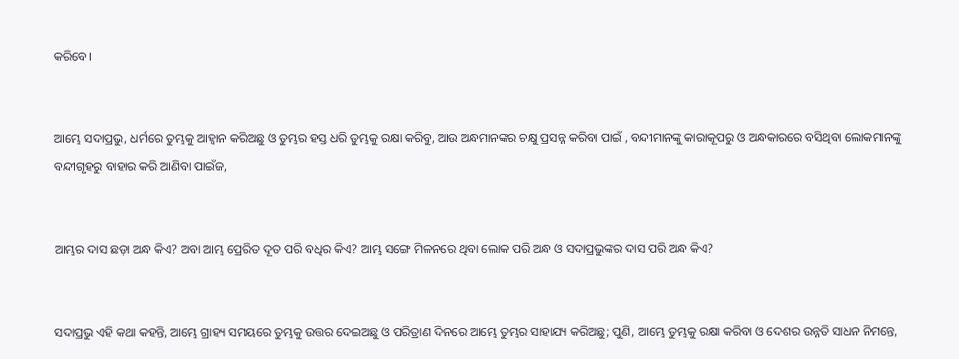କରିବେ।


ଆମ୍ଭେ ସଦାପ୍ରଭୁ, ଧର୍ମରେ ତୁମ୍ଭକୁ ଆହ୍ଵାନ କରିଅଛୁ ଓ ତୁମ୍ଭର ହସ୍ତ ଧରି ତୁମ୍ଭକୁ ରକ୍ଷା କରିବୁ, ଆଉ ଅନ୍ଧମାନଙ୍କର ଚକ୍ଷୁ ପ୍ରସନ୍ନ କରିବା ପାଇଁ , ବନ୍ଦୀମାନଙ୍କୁ କାରାକୂପରୁ ଓ ଅନ୍ଧକାରରେ ବସିଥିବା ଲୋକମାନଙ୍କୁ ବନ୍ଦୀଗୃହରୁ ବାହାର କରି ଆଣିବା ପାଇଁଜ,


ଆମ୍ଭର ଦାସ ଛଡ଼ା ଅନ୍ଧ କିଏ? ଅବା ଆମ୍ଭ ପ୍ରେରିତ ଦୂତ ପରି ବଧିର କିଏ? ଆମ୍ଭ ସଙ୍ଗେ ମିଳନରେ ଥିବା ଲୋକ ପରି ଅନ୍ଧ ଓ ସଦାପ୍ରଭୁଙ୍କର ଦାସ ପରି ଅନ୍ଧ କିଏ?


ସଦାପ୍ରଭୁ ଏହି କଥା କହନ୍ତି, ଆମ୍ଭେ ଗ୍ରାହ୍ୟ ସମୟରେ ତୁମ୍ଭକୁ ଉତ୍ତର ଦେଇଅଛୁ ଓ ପରିତ୍ରାଣ ଦିନରେ ଆମ୍ଭେ ତୁମ୍ଭର ସାହାଯ୍ୟ କରିଅଛୁ; ପୁଣି, ଆମ୍ଭେ ତୁମ୍ଭକୁ ରକ୍ଷା କରିବା ଓ ଦେଶର ଉନ୍ନତି ସାଧନ ନିମନ୍ତେ,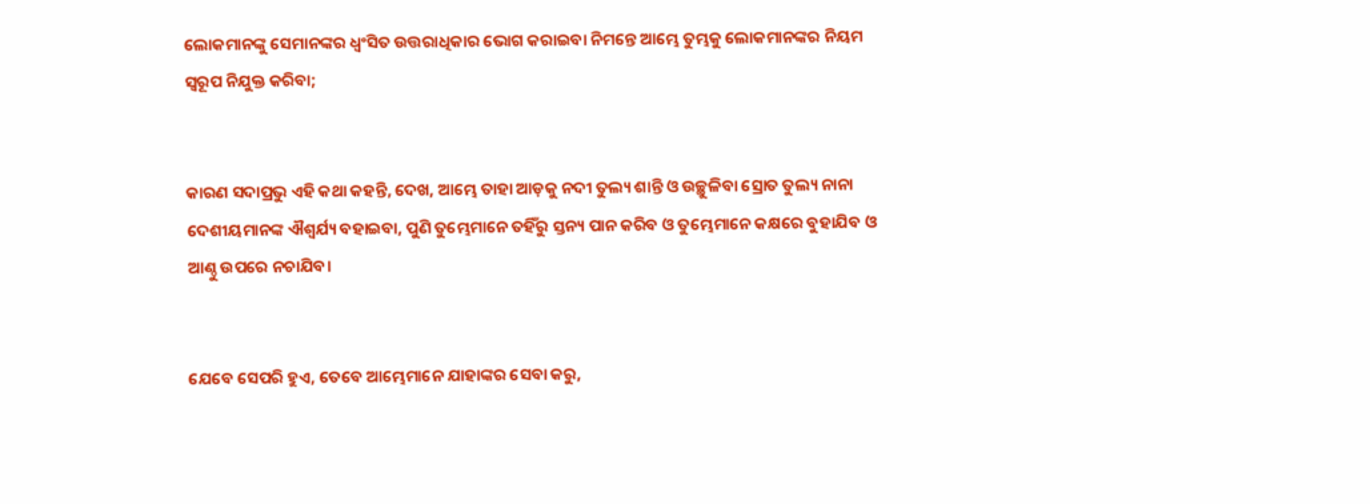ଲୋକମାନଙ୍କୁ ସେମାନଙ୍କର ଧ୍ଵଂସିତ ଉତ୍ତରାଧିକାର ଭୋଗ କରାଇବା ନିମନ୍ତେ ଆମ୍ଭେ ତୁମ୍ଭକୁ ଲୋକମାନଙ୍କର ନିୟମ ସ୍ଵରୂପ ନିଯୁକ୍ତ କରିବା;


କାରଣ ସଦାପ୍ରଭୁ ଏହି କଥା କହନ୍ତି, ଦେଖ, ଆମ୍ଭେ ତାହା ଆଡ଼କୁ ନଦୀ ତୁଲ୍ୟ ଶାନ୍ତି ଓ ଉଚ୍ଛୁଳିବା ସ୍ରୋତ ତୁଲ୍ୟ ନାନା ଦେଶୀୟମାନଙ୍କ ଐଶ୍ଵର୍ଯ୍ୟ ବହାଇବା, ପୁଣି ତୁମ୍ଭେମାନେ ତହିଁରୁ ସ୍ତନ୍ୟ ପାନ କରିବ ଓ ତୁମ୍ଭେମାନେ କକ୍ଷରେ ବୁହାଯିବ ଓ ଆଣ୍ଠୁ ଉପରେ ନଚାଯିବ।


ଯେବେ ସେପରି ହୁଏ, ତେବେ ଆମ୍ଭେମାନେ ଯାହାଙ୍କର ସେବା କରୁ,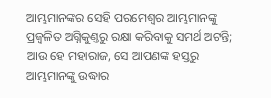ଆମ୍ଭମାନଙ୍କର ସେହି ପରମେଶ୍ଵର ଆମ୍ଭମାନଙ୍କୁ ପ୍ରଜ୍ଵଳିତ ଅଗ୍ନିକୁଣ୍ତରୁ ରକ୍ଷା କରିବାକୁ ସମର୍ଥ ଅଟନ୍ତି; ଆଉ ହେ ମହାରାଜ, ସେ ଆପଣଙ୍କ ହସ୍ତରୁ ଆମ୍ଭମାନଙ୍କୁ ଉଦ୍ଧାର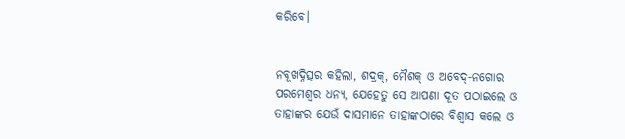କରିବେ।


ନବୂଖଦ୍ନିତ୍ସର କହିଲା, ଶଦ୍ରକ୍, ମୈଶକ୍ ଓ ଅବେଦ୍-ନଗୋର ପରମେଶ୍ଵର ଧନ୍ୟ, ଯେହେତୁ ସେ ଆପଣା ଦୂତ ପଠାଇଲେ ଓ ତାହାଙ୍କର ଯେଉଁ ଦାସମାନେ ତାହାଙ୍କଠାରେ ବିଶ୍ଵାସ କଲେ ଓ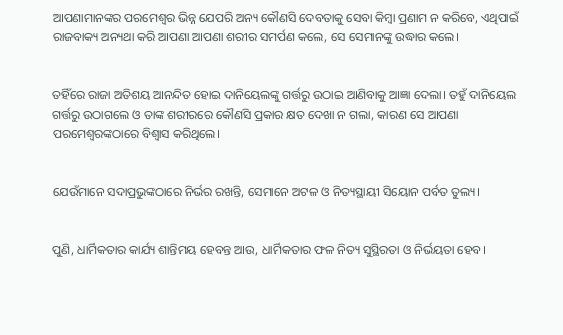ଆପଣାମାନଙ୍କର ପରମେଶ୍ଵର ଭିନ୍ନ ଯେପରି ଅନ୍ୟ କୌଣସି ଦେବତାକୁ ସେବା କିମ୍ଵା ପ୍ରଣାମ ନ କରିବେ, ଏଥିପାଇଁ ରାଜବାକ୍ୟ ଅନ୍ୟଥା କରି ଆପଣା ଆପଣା ଶରୀର ସମର୍ପଣ କଲେ, ସେ ସେମାନଙ୍କୁ ଉଦ୍ଧାର କଲେ।


ତହିଁରେ ରାଜା ଅତିଶୟ ଆନନ୍ଦିତ ହୋଇ ଦାନିୟେଲଙ୍କୁ ଗର୍ତ୍ତରୁ ଉଠାଇ ଆଣିବାକୁ ଆଜ୍ଞା ଦେଲା। ତହୁଁ ଦାନିୟେଲ ଗର୍ତ୍ତରୁ ଉଠାଗଲେ ଓ ତାଙ୍କ ଶରୀରରେ କୌଣସି ପ୍ରକାର କ୍ଷତ ଦେଖା ନ ଗଲା, କାରଣ ସେ ଆପଣା ପରମେଶ୍ଵରଙ୍କଠାରେ ବିଶ୍ଵାସ କରିଥିଲେ।


ଯେଉଁମାନେ ସଦାପ୍ରଭୁଙ୍କଠାରେ ନିର୍ଭର ରଖନ୍ତି, ସେମାନେ ଅଟଳ ଓ ନିତ୍ୟସ୍ଥାୟୀ ସିୟୋନ ପର୍ବତ ତୁଲ୍ୟ।


ପୁଣି, ଧାର୍ମିକତାର କାର୍ଯ୍ୟ ଶାନ୍ତିମୟ ହେବନ୍ତ ଆଉ, ଧାର୍ମିକତାର ଫଳ ନିତ୍ୟ ସୁସ୍ଥିରତା ଓ ନିର୍ଭୟତା ହେବ।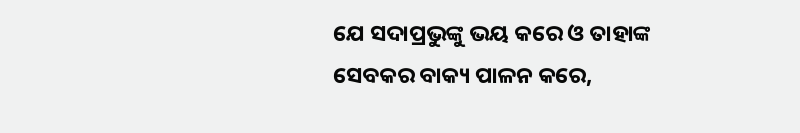ଯେ ସଦାପ୍ରଭୁଙ୍କୁ ଭୟ କରେ ଓ ତାହାଙ୍କ ସେବକର ବାକ୍ୟ ପାଳନ କରେ,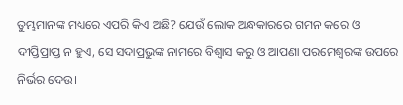ତୁମ୍ଭମାନଙ୍କ ମଧ୍ୟରେ ଏପରି କିଏ ଅଛି? ଯେଉଁ ଲୋକ ଅନ୍ଧକାରରେ ଗମନ କରେ ଓ ଦୀପ୍ତିପ୍ରାପ୍ତ ନ ହୁଏ, ସେ ସଦାପ୍ରଭୁଙ୍କ ନାମରେ ବିଶ୍ଵାସ କରୁ ଓ ଆପଣା ପରମେଶ୍ଵରଙ୍କ ଉପରେ ନିର୍ଭର ଦେଉ।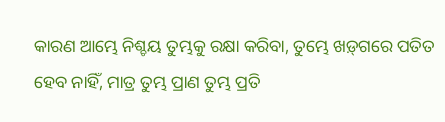କାରଣ ଆମ୍ଭେ ନିଶ୍ଚୟ ତୁମ୍ଭକୁ ରକ୍ଷା କରିବା, ତୁମ୍ଭେ ଖଡ଼୍‍ଗରେ ପତିତ ହେବ ନାହିଁ, ମାତ୍ର ତୁମ୍ଭ ପ୍ରାଣ ତୁମ୍ଭ ପ୍ରତି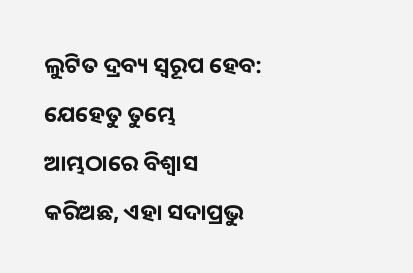ଲୁଟିତ ଦ୍ରବ୍ୟ ସ୍ଵରୂପ ହେବ: ଯେହେତୁ ତୁମ୍ଭେ ଆମ୍ଭଠାରେ ବିଶ୍ଵାସ କରିଅଛ, ଏହା ସଦାପ୍ରଭୁ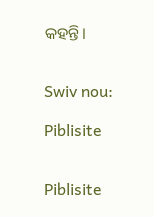କହନ୍ତି।


Swiv nou:

Piblisite


Piblisite